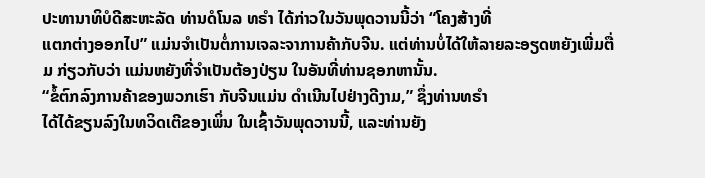ປະທານາທິບໍດີສະຫະລັດ ທ່ານດໍໂນລ ທຣຳ ໄດ້ກ່າວໃນວັນພຸດວານນີ້ວ່າ “ໂຄງສ້າງທີ່
ແຕກຕ່າງອອກໄປ” ແມ່ນຈຳເປັນຕໍ່ການເຈລະຈາການຄ້າກັບຈີນ. ແຕ່ທ່ານບໍ່ໄດ້ໃຫ້ລາຍລະອຽດຫຍັງເພີ່ມຕື່ມ ກ່ຽວກັບວ່າ ແມ່ນຫຍັງທີ່ຈຳເປັນຕ້ອງປ່ຽນ ໃນອັນທີ່ທ່ານຊອກຫານັ້ນ.
“ຂໍ້ຕົກລົງການຄ້າຂອງພວກເຮົາ ກັບຈີນແມ່ນ ດຳເນີນໄປຢ່າງດີງາມ,” ຊຶ່ງທ່ານທຣຳ
ໄດ້ໄດ້ຂຽນລົງໃນທວິດເຕີຂອງເພິ່ນ ໃນເຊົ້າວັນພຸດວານນີ້, ແລະທ່ານຍັງ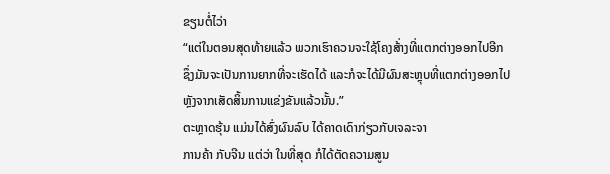ຂຽນຕໍ່ໄວ່າ
“ແຕ່ໃນຕອນສຸດທ້າຍແລ້ວ ພວກເຮົາຄວນຈະໃຊ້ໂຄງສ້່າງທີ່ແຕກຕ່າງອອກໄປອີກ
ຊຶ່ງມັນຈະເປັນການຍາກທີ່ຈະເຮັດໄດ້ ແລະກໍຈະໄດ້ມີຜົນສະຫຼຸບທີ່ແຕກຕ່າງອອກໄປ
ຫຼັງຈາກເສັດສິ້ນການແຂ່ງຂັນແລ້ວນັ້ນ.”
ຕະຫຼາດຮຸ້ນ ແມ່ນໄດ້ສົ່ງຜົນລົບ ໄດ້ຄາດເດົາກ່ຽວກັບເຈລະຈາ
ການຄ້າ ກັບຈີນ ແຕ່ວ່າ ໃນທີ່ສຸດ ກໍໄດ້ຕັດຄວາມສູນ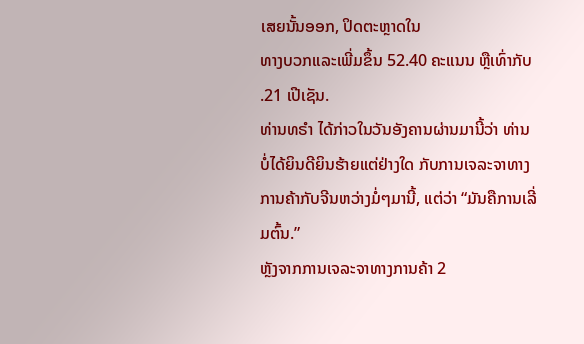ເສຍນັ້ນອອກ, ປິດຕະຫຼາດໃນ
ທາງບວກແລະເພີ່ມຂຶ້ນ 52.40 ຄະແນນ ຫຼືເທົ່າກັບ .21 ເປີເຊັນ.
ທ່ານທຣຳ ໄດ້ກ່າວໃນວັນອັງຄານຜ່ານມານີ້ວ່າ ທ່ານບໍ່ໄດ້ຍິນດີຍິນຮ້າຍແຕ່ຢ່າງໃດ ກັບການເຈລະຈາທາງການຄ້າກັບຈີນຫວ່າງມໍ່ໆມານີ້, ແຕ່ວ່າ “ມັນຄືການເລີ່ມຕົ້ນ.”
ຫຼັງຈາກການເຈລະຈາທາງການຄ້າ 2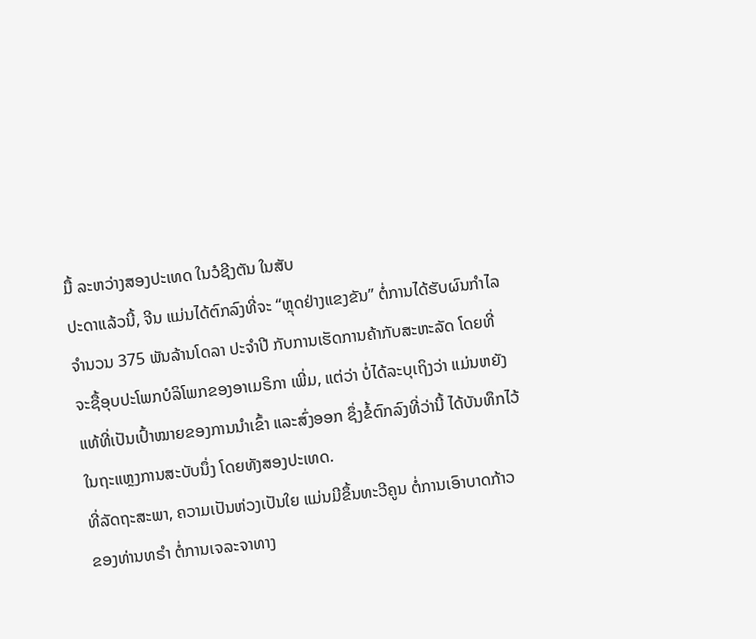ມື້ ລະຫວ່າງສອງປະເທດ ໃນວໍຊີງຕັນ ໃນສັບ
ປະດາແລ້ວນີ້, ຈີນ ແມ່ນໄດ້ຕົກລົງທີ່ຈະ “ຫຼຸດຢ່າງແຂງຂັນ” ຕໍ່ການໄດ້ຮັບຜົນກຳໄລ
ຈຳນວນ 375 ພັນລ້ານໂດລາ ປະຈຳປີ ກັບການເຮັດການຄ້າກັບສະຫະລັດ ໂດຍທີ່
ຈະຊື້ອຸບປະໂພກບໍລິໂພກຂອງອາເມຣິກາ ເພີ່ມ, ແຕ່ວ່າ ບໍ່ໄດ້ລະບຸເຖິງວ່າ ແມ່ນຫຍັງ
ແທ້ທີ່ເປັນເປົ້າໝາຍຂອງການນຳເຂົ້າ ແລະສົ່ງອອກ ຊຶ່ງຂໍ້ຕົກລົງທີ່ວ່ານີ້ ໄດ້ບັນທຶກໄວ້
ໃນຖະແຫຼງການສະບັບນຶ່ງ ໂດຍທັງສອງປະເທດ.
ທີ່ລັດຖະສະພາ, ຄວາມເປັນຫ່ວງເປັນໃຍ ແມ່ນມີຂຶ້ນທະວີຄູນ ຕໍ່ການເອົາບາດກ້າວ
ຂອງທ່ານທຣຳ ຕໍ່ການເຈລະຈາທາງ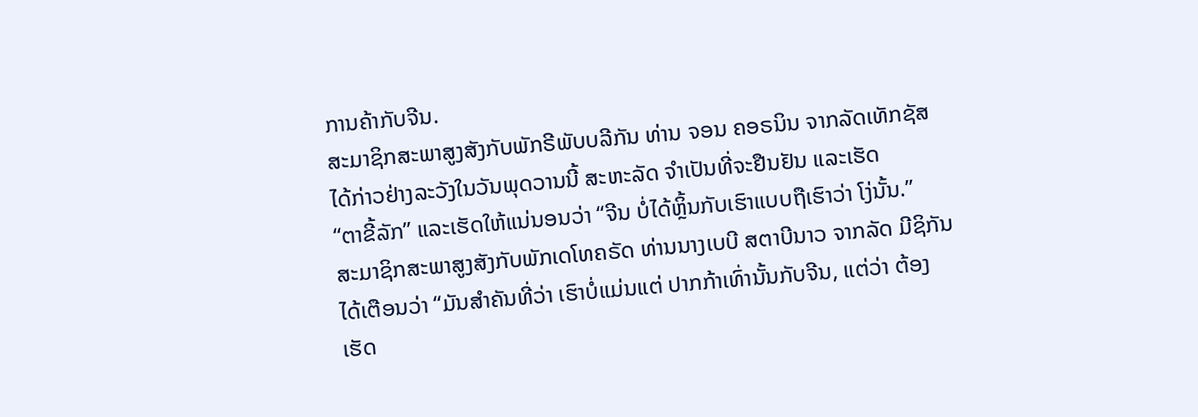ການຄ້າກັບຈີນ.
ສະມາຊິກສະພາສູງສັງກັບພັກຣີພັບບລີກັນ ທ່ານ ຈອນ ຄອຣນິນ ຈາກລັດເທັກຊັສ
ໄດ້ກ່າວຢ່າງລະວັງໃນວັນພຸດວານນີ້ ສະຫະລັດ ຈຳເປັນທີ່ຈະຢືນຢັນ ແລະເຮັດ
“ຕາຂີ້ລັກ” ແລະເຮັດໃຫ້ແນ່ນອນວ່າ “ຈີນ ບໍ່ໄດ້ຫຼິ້ນກັບເຮົາແບບຖືເຮົາວ່າ ໂງ່ນັ້ນ.”
ສະມາຊິກສະພາສູງສັງກັບພັກເດໂທຄຣັດ ທ່ານນາງເບບີ ສຕາບີນາວ ຈາກລັດ ມີຊິກັນ
ໄດ້ເຕືອນວ່າ “ມັນສຳຄັນທີ່ວ່າ ເຮົາບໍ່ແມ່ນແຕ່ ປາກກ້າເທົ່ານັ້ນກັບຈີນ, ແຕ່ວ່າ ຕ້ອງ
ເຮັດ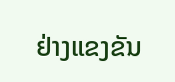ຢ່າງແຂງຂັນ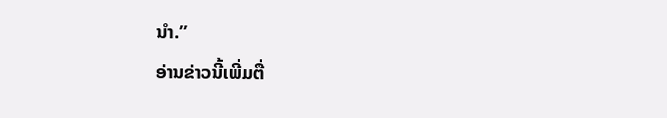ນຳ.”
ອ່ານຂ່າວນີ້ເພີ່ມຕື່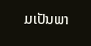ມເປັນພາ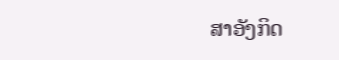ສາອັງກິດ